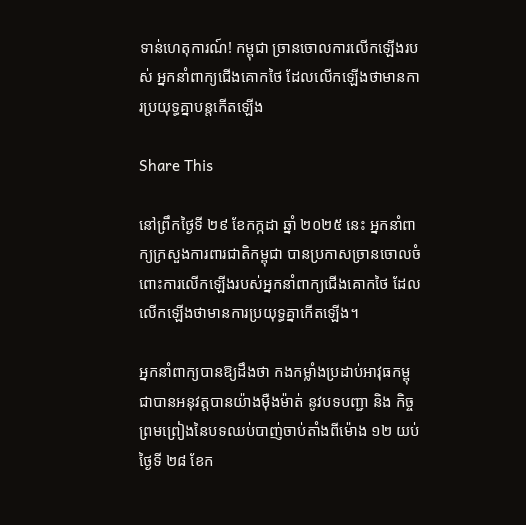ទាន់ហេតុការណ៍! កម្ពុជា ច្រានចោលការលើកឡើងរបស់ អ្នកនាំពាក្យជើងគោកថៃ ដែលលើកឡើងថាមានការប្រយុទ្ធគ្នាបន្តកើតឡើង

Share This

នៅព្រឹកថ្ងៃទី ២៩ ខែកក្កដា ឆ្នាំ ២០២៥ នេះ អ្នកនាំពាក្យក្រសួងការពារជាតិកម្ពុជា បានប្រកាសច្រានចោលចំពោះការលើកឡើងរបស់អ្នកនាំពាក្យជើងគោកថៃ ដែលលើកឡើងថាមានការប្រយុទ្ធគ្នាកើតឡើង។

អ្នកនាំពាក្យបានឱ្យដឹងថា កងកម្លាំងប្រដាប់អាវុធកម្ពុជាបានអនុវត្តបានយ៉ាងម៉ឺងម៉ាត់ នូវបទបញ្ជា និង កិច្ចព្រមព្រៀងនៃបទឈប់បាញ់ចាប់តាំងពីម៉ោង ១២ យប់ថ្ងៃទី ២៨ ខែក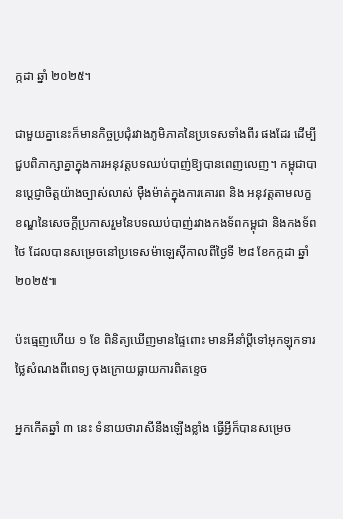ក្កដា ឆ្នាំ ២០២៥។

ជាមួយគ្នានេះក៏មានកិច្ចប្រជុំរវាងភូមិភាគនៃប្រទេសទាំងពីរ ផងដែរ ដើម្បីជួបពិភាក្សាគ្នាក្នុងការអនុវត្តបទឈប់បាញ់ឱ្យបានពេញលេញ។ កម្ពុជាបានប្តេជ្ញាចិត្តយ៉ាងច្បាស់លាស់ ម៉ឺងម៉ាត់ក្នុងការគោរព និង អនុវត្តតាមលក្ខខណ្ឌនៃសេចក្តីប្រកាសរួមនៃបទឈប់បាញ់រវាងកងទ័ពកម្ពុជា និងកងទ័ពថៃ ដែលបានសម្រេចនៅប្រទេសម៉ាឡេស៊ីកាលពីថ្ងៃទី ២៨ ខែកក្កដា ឆ្នាំ ២០២៥៕

ប៉ះធ្មេញហើយ ១ ខែ ពិនិត្យឃើញមានផ្ទៃពោះ មានអីនាំប្ដីទៅអុកឡុកទារថ្លៃសំណងពីពេទ្យ ចុងក្រោយធ្លាយការពិតខ្ទេច

អ្នកកើតឆ្នាំ ៣ នេះ ទំនាយថារាសីនឹងឡើងខ្លាំង ធ្វើអ្វីក៏បានសម្រេច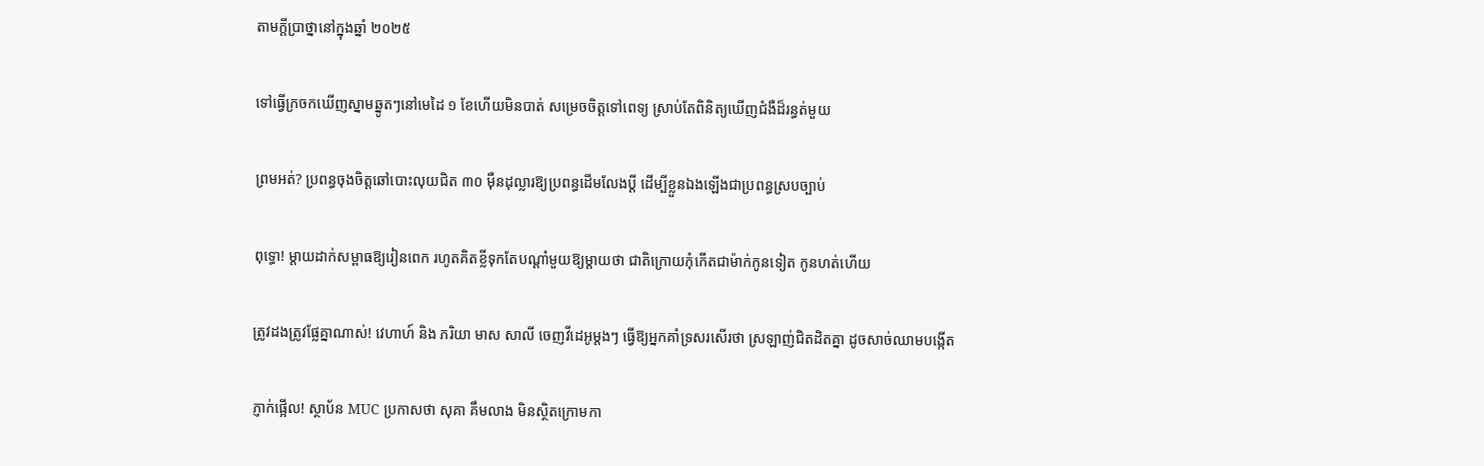តាមក្ដីប្រាថ្នានៅក្នុងឆ្នាំ ២០២៥

ទៅធ្វើក្រចកឃើញស្នាមឆ្នូតៗនៅមេដៃ ១ ខែហើយមិនបាត់ សម្រេចចិត្តទៅពេទ្យ ស្រាប់តែពិនិត្យឃើញជំងឺដ៏រន្ធត់មួយ

ព្រមអត់? ប្រពន្ធចុងចិត្តឆៅបោះលុយជិត ៣០ ម៉ឺនដុល្លារឱ្យប្រពន្ធដើមលែងប្តី ដើម្បីខ្លួនឯងឡើងជាប្រពន្ធស្របច្បាប់

ពុទ្ធោ! ម្ដាយដាក់សម្ពាធឱ្យរៀនពេក រហូតគិតខ្លីទុកតែបណ្ដាំមួយឱ្យម្តាយថា ជាតិក្រោយកុំកើតជាម៉ាក់កូនទៀត កូនហត់ហើយ

ត្រូវដងត្រូវផ្លែគ្នាណាស់! វេហាហ៍ និង ភរិយា មាស សាលី ចេញវីដេអូម្ដងៗ ធ្វើឱ្យអ្នកគាំទ្រសរសើរថា ស្រឡាញ់ជិតដិតគ្នា ដូចសាច់ឈាមបង្កើត

ភ្ញាក់ផ្អើល! ស្ថាប័ន MUC ប្រកាសថា សុគា គឹមលាង មិនស្ថិតក្រោមកា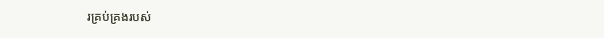រគ្រប់គ្រងរបស់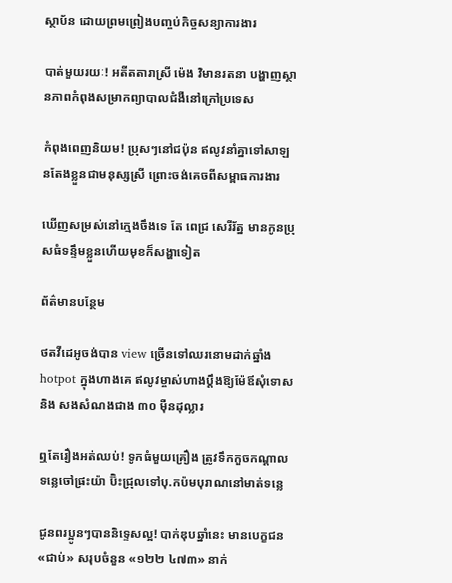ស្ថាប័ន ដោយព្រមព្រៀងបញ្ចប់កិច្ចសន្យាការងារ

បាត់មួយរយៈ! អតីតតារាស្រី ម៉េង វិមានរតនា បង្ហាញស្ថានភាពកំពុងសម្រាកព្យាបាលជំងឺនៅក្រៅប្រទេស

កំពុងពេញនិយម! ប្រុសៗនៅជប៉ុន ឥលូវនាំគ្នាទៅសាឡនតែងខ្លួនជាមនុស្សស្រី ព្រោះចង់គេចពីសម្ពាធការងារ

ឃើញសម្រស់នៅក្មេងចឹងទេ តែ ពេជ្រ សេរីរ័ត្ន មានកូនប្រុសធំទន្ទឹមខ្លួនហើយមុខក៏សង្ហាទៀត

ព័ត៌មានបន្ថែម

ថតវីដេអូចង់បាន view ច្រើនទៅឈរនោមដាក់ឆ្នាំង hotpot ក្នុងហាងគេ ឥលូវម្ចាស់ហាងប្ដឹងឱ្យម៉ែឪសុំទោស និង សងសំណងជាង ៣០ ម៉ឺនដុល្លារ

ឮតែរឿងអត់ឈប់! ទូកធំមួយគ្រឿង ត្រូវទឹកកួចកណ្តាលទន្លេចៅផ្រះយ៉ា ប៊ិះជ្រុលទៅបុ.កប៉មបុរាណនៅមាត់ទន្លេ

ជូនពរប្អូនៗបាននិទ្ទេសល្អ! បាក់ឌុបឆ្នាំនេះ មានបេក្ខជន «ជាប់» សរុបចំនួន «១២២ ៤៧៣» នាក់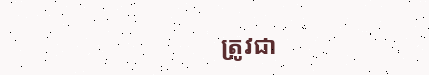ត្រូវជា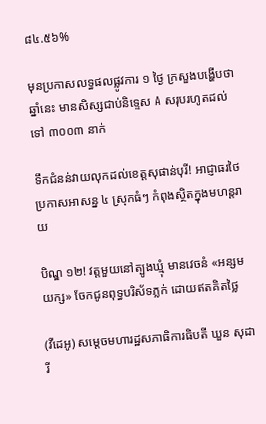៨៤.៥៦%

មុនប្រកាសលទ្ធផលផ្លូវការ ១ ថ្ងៃ ក្រសួងបង្ហើបថា ឆ្នាំនេះ មានសិស្សជាប់និទ្ទេស A សរុបរហូតដល់ទៅ ៣០០៣ នាក់

ទឹកជំនន់វាយលុកដល់ខេត្តសុផាន់បុរី! អាជ្ញាធរថៃប្រកាសអាសន្ន ៤ ស្រុកធំៗ កំពុងស្ថិតក្នុងមហន្តរាយ

បិណ្ឌ ១២! វត្តមួយនៅត្បូងឃ្មុំ មានវេចនំ «អន្សមយក្ស» ចែកជូនពុទ្ធបរិស័ទភ្លក់ ដោយឥតគិតថ្លៃ

(វីដេអូ) សម្តេចមហារដ្ឋសភាធិការធិបតី ឃួន សុដារី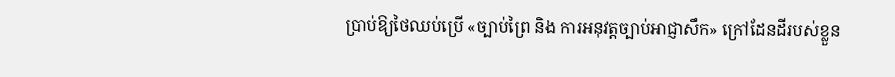ប្រាប់ឱ្យថៃឈប់ប្រើ «ច្បាប់ព្រៃ និង ការអនុវត្តច្បាប់អាជ្ញាសឹក» ក្រៅដែនដីរបស់ខ្លួន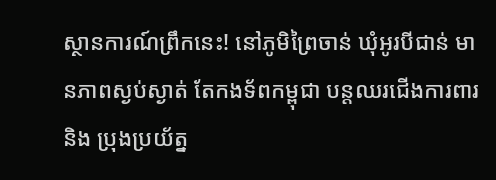ស្ថានការណ៍ព្រឹកនេះ! នៅភូមិព្រៃចាន់ ឃុំអូរបីជាន់ មានភាពស្ងប់ស្ងាត់ តែកងទ័ពកម្ពុជា បន្តឈរជើងការពារ និង ប្រុងប្រយ័ត្ន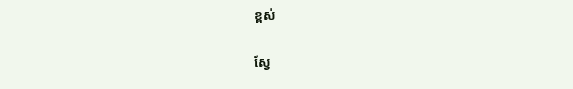ខ្ពស់

ស្វែ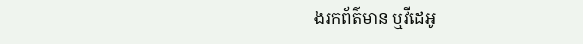ងរកព័ត៌មាន ឬវីដេអូ